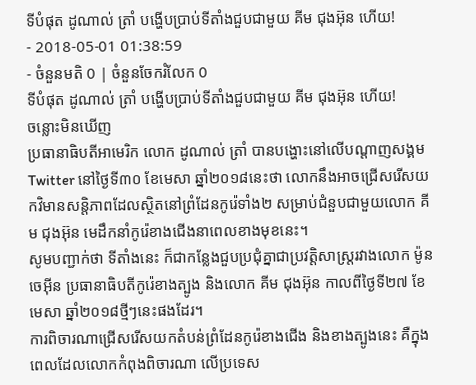ទីបំផុត ដូណាល់ ត្រាំ បង្ហើបប្រាប់ទីតាំងជួបជាមួយ គីម ជុងអ៊ុន ហើយ!
- 2018-05-01 01:38:59
- ចំនួនមតិ 0 | ចំនួនចែករំលែក 0
ទីបំផុត ដូណាល់ ត្រាំ បង្ហើបប្រាប់ទីតាំងជួបជាមួយ គីម ជុងអ៊ុន ហើយ!
ចន្លោះមិនឃើញ
ប្រធានាធិបតីអាមេរិក លោក ដូណាល់ ត្រាំ បានបង្ហោះនៅលើបណ្តាញសង្គម Twitter នៅថ្ងៃទី៣០ ខែមេសា ឆ្នាំ២០១៨នេះថា លោកនឹងអាចជ្រើសរើសយកវិមានសន្តិភាពដែលស្ថិតនៅព្រំដែនកូរ៉េទាំង២ សម្រាប់ជំនួបជាមួយលោក គីម ជុងអ៊ុន មេដឹកនាំកូរ៉េខាងជើងនាពេលខាងមុខនេះ។
សូមបញ្ជាក់ថា ទីតាំងនេះ ក៏ជាកន្លែងជួបប្រជុំគ្នាជាប្រវត្តិសាស្រ្តរវាងលោក ម៉ូន ចេអ៊ីន ប្រធានាធិបតីកូរ៉េខាងត្បូង និងលោក គីម ជុងអ៊ុន កាលពីថ្ងៃទី២៧ ខែមេសា ឆ្នាំ២០១៨ថ្មីៗនេះផងដែរ។
ការពិចារណាជ្រើសរើសយកតំបន់ព្រំដែនកូរ៉េខាងជើង និងខាងត្បូងនេះ គឺក្នុងពេលដែលលោកកំពុងពិចារណា លើប្រទេស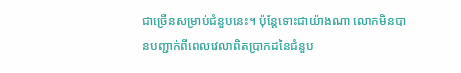ជាច្រើនសម្រាប់ជំនួបនេះ។ ប៉ុន្តែទោះជាយ៉ាងណា លោកមិនបានបញ្ជាក់ពីពេលវេលាពិតប្រាកដនៃជំនួប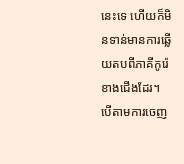នេះទេ ហើយក៏មិនទាន់មានការឆ្លើយតបពីភាគីកូរ៉េខាងជើងដែរ។
បើតាមការចេញ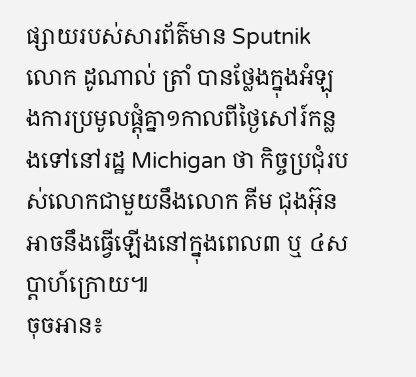ផ្សាយរបស់សារព័ត៌មាន Sputnik លោក ដូណាល់ ត្រាំ បានថ្លែងក្នុងអំឡុងការប្រមូលផ្តុំគ្នា១កាលពីថ្ងៃសៅរ៍កន្លងទៅនៅរដ្ឋ Michigan ថា កិច្ចប្រជុំរបស់លោកជាមួយនឹងលោក គីម ជុងអ៊ុន អាចនឹងធ្វើឡើងនៅក្នុងពេល៣ ឬ ៤សប្តាហ៍ក្រោយ៕
ចុចអាន៖